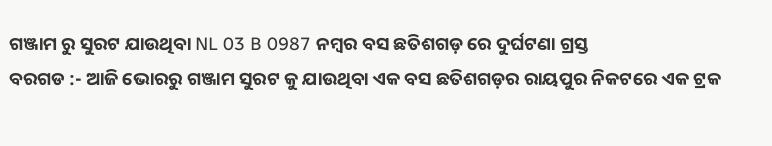ଗଞ୍ଜାମ ରୁ ସୁରଟ ଯାଉଥିବା NL 03 B 0987 ନମ୍ବର ବସ ଛତିଶଗଡ଼ ରେ ଦୁର୍ଘଟଣା ଗ୍ରସ୍ତ
ବରଗଡ :- ଆଜି ଭୋରରୁ ଗଞ୍ଜାମ ସୁରଟ କୁ ଯାଉଥିବା ଏକ ବସ ଛତିଶଗଡ଼ର ରାୟପୁର ନିକଟରେ ଏକ ଟ୍ରକ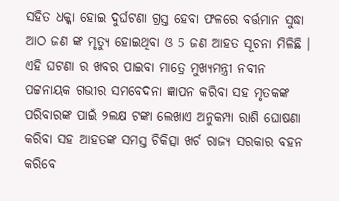ସହିତ ଧକ୍କା ହୋଇ ଦୁର୍ଘଟଣା ଗ୍ରସ୍ତ ହେବା ଫଳରେ ବର୍ତ୍ତମାନ ସୁଦ୍ଧା ଆଠ ଜଣ ଙ୍କ ମୃତ୍ୟୁ ହୋଇଥିବା ଓ 5 ଜଣ ଆହତ ସୂଚନା ମିଳିଛି ।
ଏହି ଘଟଣା ର ଖବର ପାଇବା ମାତ୍ରେ ମୁଖ୍ୟମନ୍ତ୍ରୀ ନବୀନ ପଟ୍ଟନାୟକ ଗଭୀର ସମବେଦନା ଜ୍ଞାପନ କରିବା ସହ ମୃତକଙ୍କ ପରିବାରଙ୍କ ପାଇଁ ୨ଲକ୍ଷ ଟଙ୍କା ଲେଖାଏ ଅନୁକମ୍ପା ରାଶି ଘୋଷଣା କରିବା ସହ ଆହତଙ୍କ ସମସ୍ତ ଚିକିତ୍ସା ଖର୍ଚ ରାଜ୍ୟ ସରକାର ବହନ କରିବେ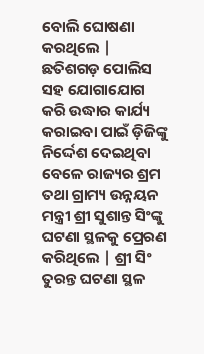ବୋଲି ଘୋଷଣା କରଥିଲେ | ଛତିଶଗଡ଼ ପୋଲିସ ସହ ଯୋଗାଯୋଗ କରି ଉଦ୍ଧାର କାର୍ଯ୍ୟ କରାଇବା ପାଇଁ ଡ଼ିଜିଙ୍କୁ ନିର୍ଦ୍ଦେଶ ଦେଇଥିବା ବେଳେ ରାଜ୍ୟର ଶ୍ରମ ତଥା ଗ୍ରାମ୍ୟ ଉନ୍ନୟନ ମନ୍ତ୍ରୀ ଶ୍ରୀ ସୁଶାନ୍ତ ସିଂଙ୍କୁ ଘଟଣା ସ୍ଥଳକୁ ପ୍ରେରଣ କରିଥିଲେ | ଶ୍ରୀ ସିଂ ତୁରନ୍ତ ଘଟଣା ସ୍ଥଳ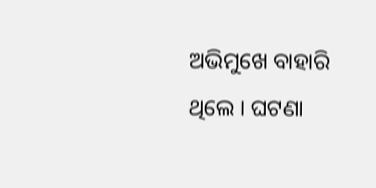ଅଭିମୁଖେ ବାହାରି ଥିଲେ । ଘଟଣା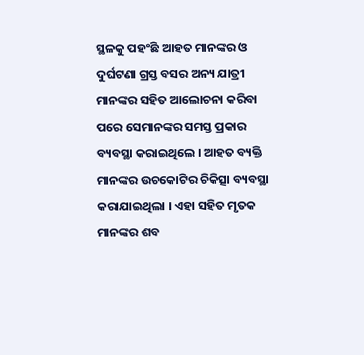ସ୍ଥଳକୁ ପହଂଛି ଆହତ ମାନଙ୍କର ଓ ଦୁର୍ଘଟଣା ଗ୍ରସ୍ତ ବସର ଅନ୍ୟ ଯାତ୍ରୀ ମାନଙ୍କର ସହିତ ଆଲୋଚନା କରିବା ପରେ ସେମାନଙ୍କର ସମସ୍ତ ପ୍ରକାର ବ୍ୟବସ୍ଥା କରାଇଥିଲେ । ଆହତ ବ୍ୟକ୍ତି ମାନଙ୍କର ଉଚକୋଟିର ଚିକିତ୍ସା ବ୍ୟବସ୍ଥା କରାଯାଇଥିଲା । ଏହା ସହିତ ମୃତକ ମାନଙ୍କର ଶବ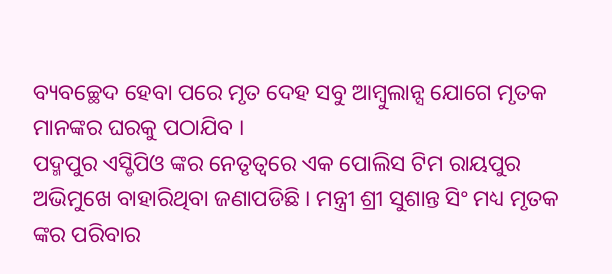ବ୍ୟବଚ୍ଛେଦ ହେବା ପରେ ମୃତ ଦେହ ସବୁ ଆମ୍ବୁଲାନ୍ସ ଯୋଗେ ମୃତକ ମାନଙ୍କର ଘରକୁ ପଠାଯିବ ।
ପଦ୍ମପୁର ଏସ୍ଡିପିଓ ଙ୍କର ନେତୃତ୍ୱରେ ଏକ ପୋଲିସ ଟିମ ରାୟପୁର ଅଭିମୁଖେ ବାହାରିଥିବା ଜଣାପଡିଛି । ମନ୍ତ୍ରୀ ଶ୍ରୀ ସୁଶାନ୍ତ ସିଂ ମଧ୍ୟ ମୃତକ ଙ୍କର ପରିବାର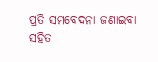ପ୍ରତି ସମବେଦନା ଜଣାଇବା ସହିତ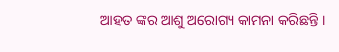ଆହତ ଙ୍କର ଆଶୁ ଅରୋଗ୍ୟ କାମନା କରିଛନ୍ତି ।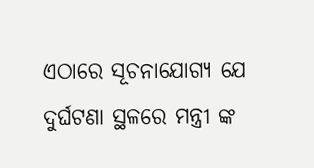ଏଠାରେ ସୂଚନାଯୋଗ୍ୟ ଯେ ଦୁର୍ଘଟଣା ସ୍ଥଳରେ ମନ୍ତ୍ରୀ ଙ୍କ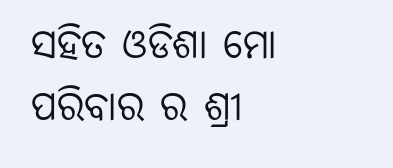ସହିତ ଓଡିଶା ମୋ ପରିବାର ର ଶ୍ରୀ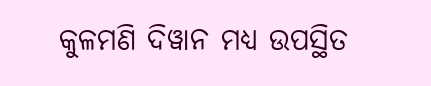କୁଳମଣି ଦିୱାନ ମଧ୍ୟ ଉପସ୍ଥିତ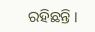ରହିଛନ୍ତି ।